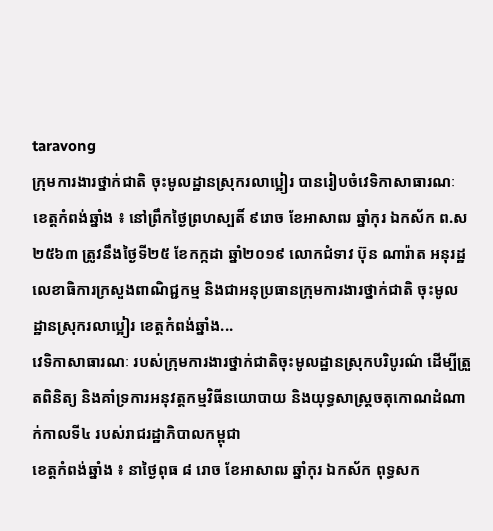taravong
ក្រុមការងារថ្នាក់ជាតិ ចុះមូលដ្ឋានស្រុករលាប្អៀរ បានរៀបចំវេទិកាសាធារណៈ
ខេត្តកំពង់ឆ្នាំង ៖ នៅព្រឹកថ្ងៃព្រហស្បតិ៍ ៩រោច ខែអាសាឍ ឆ្នាំកុរ ឯកស័ក ព.ស ២៥៦៣ ត្រូវនឹងថ្ងៃទី២៥ ខែកក្កដា ឆ្នាំ២០១៩ លោកជំទាវ ប៊ុន ណារ៉ាត អនុរដ្ឋលេខាធិការក្រសួងពាណិជ្ជកម្ម និងជាអនុប្រធានក្រុមការងារថ្នាក់ជាតិ ចុះមូលដ្ឋានស្រុករលាប្អៀរ ខេត្ដកំពង់ឆ្នាំង...
វេទិកាសាធារណៈ របស់ក្រុមការងារថ្នាក់ជាតិចុះមូលដ្ឋានស្រុកបរិបូរណ៌ ដើម្បីត្រួតពិនិត្យ និងគាំទ្រការអនុវត្តកម្មវិធីនយោបាយ និងយុទ្ធសាស្រ្តចតុកោណដំណាក់កាលទី៤ របស់រាជរដ្ឋាភិបាលកម្ពុជា
ខេត្តកំពង់ឆ្នាំង ៖ នាថ្ងៃពុធ ៨ រោច ខែអាសាឍ ឆ្នាំកុរ ឯកស័ក ពុទ្ធសក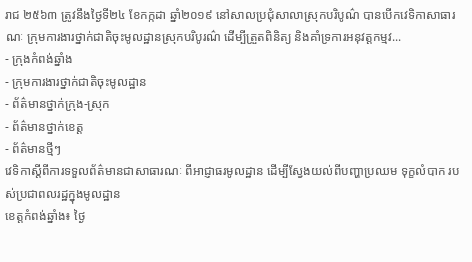រាជ ២៥៦៣ ត្រូវនឹងថ្ងៃទី២៤ ខែកក្កដា ឆ្នាំ២០១៩ នៅសាលប្រជុំសាលាស្រុកបរិបូណ៌ បានបើកវេទិកាសាធារណៈ ក្រុមការងារថ្នាក់ជាតិចុះមូលដ្ឋានស្រុកបរិបូរណ៌ ដើម្បីត្រួតពិនិត្យ និងគាំទ្រការអនុវត្តកម្មវ...
- ក្រុងកំពង់ឆ្នាំង
- ក្រុមការងារថ្នាក់ជាតិចុះមូលដ្ឋាន
- ព័ត៌មានថ្នាក់ក្រុង-ស្រុក
- ព័ត៌មានថ្នាក់ខេត្ត
- ព័ត៌មានថ្មីៗ
វេទិកាស្តីពីការទទួលព័ត៌មានជាសាធារណៈ ពីអាជ្ញាធរមូលដ្ឋាន ដើម្បីស្វែងយល់ពីបញ្ហាប្រឈម ទុក្ខលំបាក របស់ប្រជាពលរដ្ឋក្នុងមូលដ្ឋាន
ខេត្តកំពង់ឆ្នាំង៖ ថ្ងៃ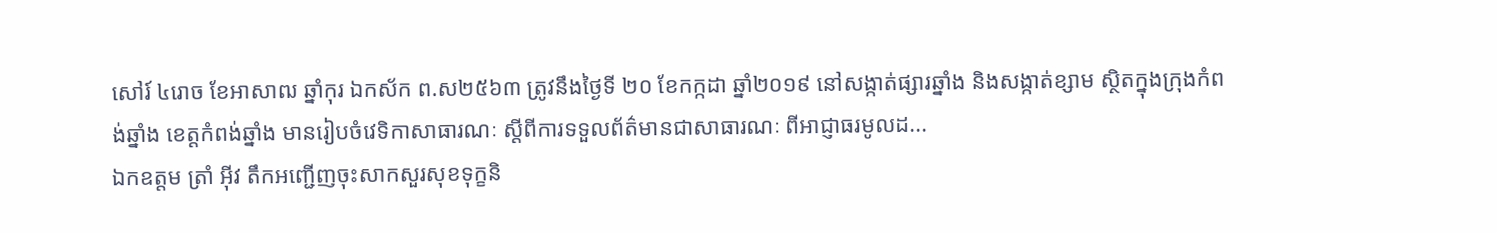សៅរ៍ ៤រោច ខែអាសាឍ ឆ្នាំកុរ ឯកស័ក ព.ស២៥៦៣ ត្រូវនឹងថ្ងៃទី ២០ ខែកក្កដា ឆ្នាំ២០១៩ នៅសង្កាត់ផ្សារឆ្នាំង និងសង្កាត់ខ្សាម ស្ថិតក្នុងក្រុងកំពង់ឆ្នាំង ខេត្តកំពង់ឆ្នាំង មានរៀបចំវេទិកាសាធារណៈ ស្តីពីការទទួលព័ត៌មានជាសាធារណៈ ពីអាជ្ញាធរមូលដ...
ឯកឧត្តម ត្រាំ អុីវ តឹកអញ្ជើញចុះសាកសួរសុខទុក្ខនិ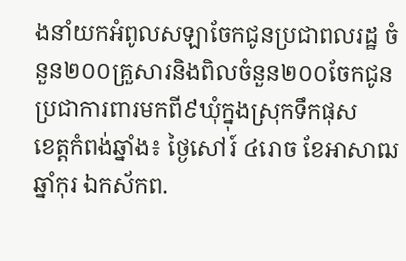ងនាំយកអំពូលសឡាចែកជូនប្រជាពលរដ្ឋ ចំនួន២០០គ្រួសារនិងពិលចំនួន២០០ចែកជូនប្រជាការពារមកពី៩ឃុំក្នុងស្រុកទឹកផុស
ខេត្តកំពង់ឆ្នាំង៖ ថ្ងៃសៅរ៍ ៤រោច ខែអាសាឍ ឆ្នាំកុរ ឯកស័កព.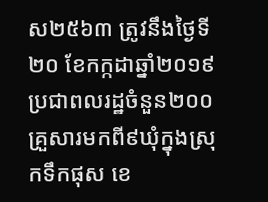ស២៥៦៣ ត្រូវនឹងថ្ងៃទី ២០ ខែកក្កដាឆ្នាំ២០១៩ ប្រជាពលរដ្ឋចំនួន២០០គ្រួសារមកពី៩ឃុំក្នុងស្រុកទឹកផុស ខេ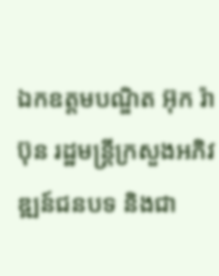ឯកឧត្តមបណ្ឌិត អ៊ុក រ៉ាប៊ុន រដ្ឋមន្រ្តីក្រសួងអភិវឌ្ឍន៍ជនបទ និងជា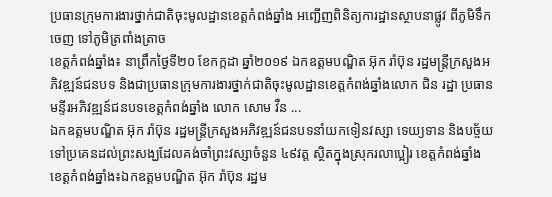ប្រធានក្រុមការងារថ្នាក់ជាតិចុះមូលដ្ឋានខេត្តកំពង់ឆ្នាំង អញ្ជេីញពិនិត្យការដ្ឋានស្ថាបនាផ្លូវ ពីភូមិទឹកចេញ ទៅភូមិត្រពាំងត្រាច
ខេត្តកំពង់ឆ្នាំង៖ នាព្រឹកថ្ងៃទី២០ ខែកក្កដា ឆ្នាំ២០១៩ ឯកឧត្តមបណ្ឌិត អ៊ុក រ៉ាប៊ុន រដ្ឋមន្រ្តីក្រសួងអភិវឌ្ឍន៍ជនបទ និងជាប្រធានក្រុមការងារថ្នាក់ជាតិចុះមូលដ្ឋានខេត្តកំពង់ឆ្នាំងលោក ជិន រដ្ឋា ប្រធានមន្ទីរអភិវឌ្ឍន៍ជនបទខេត្តកំពង់ឆ្នាំង លោក សោម វឺន ...
ឯកឧត្តមបណ្ឌិត អ៊ុក រ៉ាប៊ុន រដ្ឋមន្ត្រីក្រសួងអភិវឌ្ឍន៍ជនបទនាំយកទៀនវស្សា ទេយ្យទាន និងបច្ច័យ ទៅប្រគេនដល់ព្រះសង្ឃដែលគង់ចាំព្រះវស្សាចំនួន ៤៩វត្ត ស្ថិតក្នុងស្រុករលាប្អៀរ ខេត្តកំពង់ឆ្នាំង
ខេត្តកំពង់ឆ្នាំង៖ឯកឧត្តមបណ្ឌិត អ៊ុក រ៉ាប៊ុន រដ្ឋម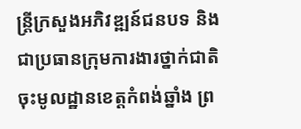ន្ត្រីក្រសួងអភិវឌ្ឍន៍ជនបទ និងជាប្រធានក្រុមការងារថ្នាក់ជាតិចុះមូលដ្ឋានខេត្តកំពង់ឆ្នាំង ព្រ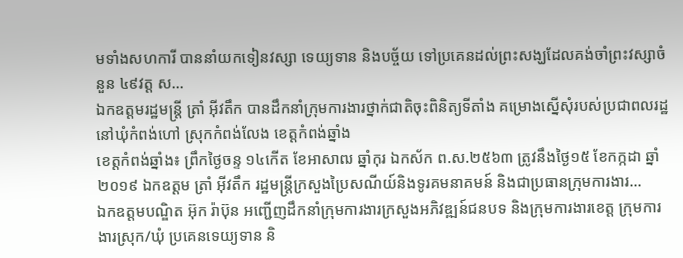មទាំងសហការី បាននាំយកទៀនវស្សា ទេយ្យទាន និងបច្ច័យ ទៅប្រគេនដល់ព្រះសង្ឃដែលគង់ចាំព្រះវស្សាចំនួន ៤៩វត្ត ស...
ឯកឧត្តមរដ្ឋមន្ត្រី ត្រាំ អុីវតឹក បានដឹកនាំក្រុមការងារថ្នាក់ជាតិចុះពិនិត្យទីតាំង គម្រោងស្នើសុំរបស់ប្រជាពលរដ្ឋ នៅឃុំកំពង់ហៅ ស្រុកកំពង់លែង ខេត្តកំពង់ឆ្នាំង
ខេត្តកំពង់ឆ្នាំង៖ ព្រឹកថ្ងៃចន្ទ ១៤កើត ខែអាសាឍ ឆ្នាំកុរ ឯកស័ក ព.ស.២៥៦៣ ត្រូវនឹងថ្ងៃ១៥ ខែកក្កដា ឆ្នាំ២០១៩ ឯកឧត្តម ត្រាំ អុីវតឹក រដ្ឋមន្ត្រីក្រសួងប្រៃសណីយ៍និងទូរគមនាគមន៍ និងជាប្រធានក្រុមការងារ...
ឯកឧត្តមបណ្ឌិត អ៊ុក រ៉ាប៊ុន អញ្ជើញដឹកនាំក្រុមការងារក្រសួងអភិវឌ្ឍន៍ជនបទ និងក្រុមការងារខេត្ត ក្រុមការងារស្រុក/ឃុំ ប្រគេនទេយ្យទាន និ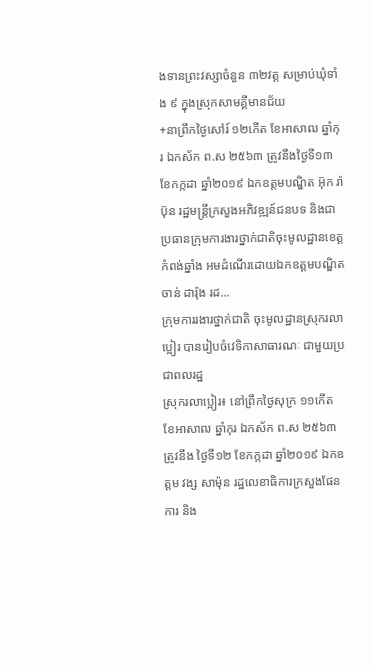ងទានព្រះវស្សាចំនួន ៣២វត្ត សម្រាប់ឃុំទាំង ៩ ក្នុងស្រុកសាមគ្គីមានជ័យ
+នាព្រឹកថ្ងៃសៅរ៍ ១២កើត ខែអាសាឍ ឆ្នាំកុរ ឯកស័ក ព.ស ២៥៦៣ ត្រូវនឹងថ្ងៃទី១៣ ខែកក្កដា ឆ្នាំ២០១៩ ឯកឧត្តមបណ្ឌិត អ៊ុក រ៉ាប៊ុន រដ្ឋមន្រ្តីក្រសួងអភិវឌ្ឍន៍ជនបទ និងជាប្រធានក្រុមការងារថ្នាក់ជាតិចុះមូលដ្ឋានខេត្តកំពង់ឆ្នាំង អមដំណើរដោយឯកឧត្ដមបណ្ឌិត ចាន់ ដារ៉ុង រដ...
ក្រុមការរងារថ្នាក់ជាតិ ចុះមូលដ្ឋានស្រុករលាប្អៀរ បានរៀបចំវេទិកាសាធារណៈ ជាមួយប្រជាពលរដ្ឋ
ស្រុករលាប្អៀរ៖ នៅព្រឹកថ្ងៃសុក្រ ១១កើត ខែអាសាឍ ឆ្នាំកុរ ឯកស័ក ព.ស ២៥៦៣ ត្រូវនឹង ថ្ងៃទី១២ ខែកក្កដា ឆ្នាំ២០១៩ ឯកឧត្ដម វង្ស សាម៉ុន រដ្ឋលេខាធិការក្រសួងផែនការ និង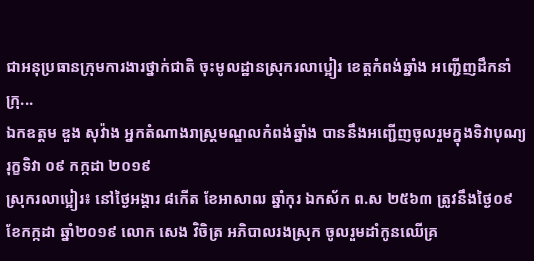ជាអនុប្រធានក្រុមការងារថ្នាក់ជាតិ ចុះមូលដ្ឋានស្រុករលាប្អៀរ ខេត្ដកំពង់ឆ្នាំង អញ្ជើញដឹកនាំក្រុ...
ឯកឧត្ដម ឌួង សុវ៉ាង អ្នកតំណាងរាស្ត្រមណ្ឌលកំពង់ឆ្នាំង បាននឹងអញ្ជើញចូលរួមក្នុងទិវាបុណ្យរុក្ខទិវា ០៩ កក្កដា ២០១៩
ស្រុករលាប្អៀរ៖ នៅថ្ងៃអង្គារ ៨កេីត ខែអាសាឍ ឆ្នាំកុរ ឯកស័ក ព.ស ២៥៦៣ ត្រូវនឹងថ្ងៃ០៩ ខែកក្កដា ឆ្នាំ២០១៩ លោក សេង វិចិត្រ អភិបាលរងស្រុក ចូលរួមដាំកូនឈើគ្រ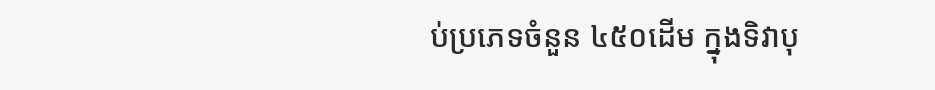ប់ប្រភេទចំនួន ៤៥០ដើម ក្នុងទិវាបុ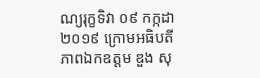ណ្យរុក្ខទិវា ០៩ កក្កដា ២០១៩ ក្រោមអធិបតីភាពឯកឧត្ដម ឌួង សុ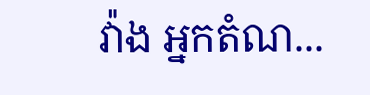វ៉ាង អ្នកតំណ...